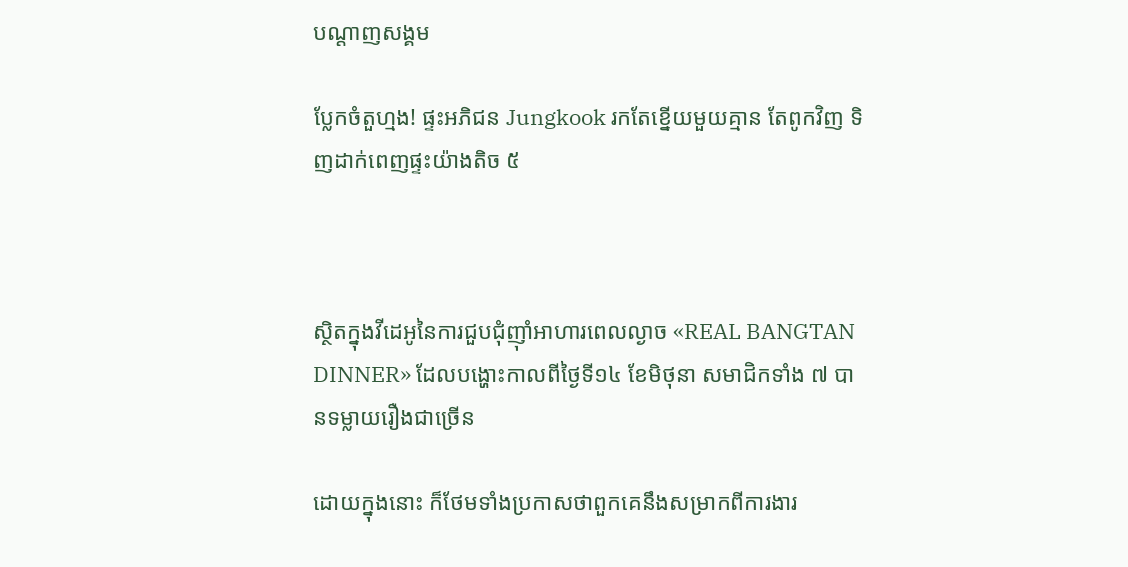បណ្តាញសង្គម

ប្លែកចំតួហ្មង! ផ្ទះអភិជន Jungkook រកតែខ្នើយមួយគ្មាន តែពូកវិញ ទិញដាក់ពេញផ្ទះយ៉ាងតិច ៥



ស្ថិតក្នុងវីដេអូនៃការជួបជុំញ៉ាំអាហារពេលល្ងាច «REAL BANGTAN DINNER» ដែលបង្ហោះកាលពីថ្ងៃទី១៤ ខែមិថុនា សមាជិកទាំង ៧ បានទម្លាយរឿងជាច្រើន

ដោយក្នុងនោះ ក៏ថែមទាំងប្រកាសថាពួកគេនឹងសម្រាកពីការងារ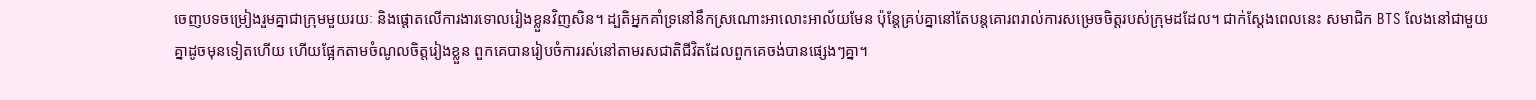ចេញបទចម្រៀងរួមគ្នាជាក្រុមមួយរយៈ និងផ្ដោតលើការងារទោលរៀងខ្លួនវិញសិន។ ដ្បតិអ្នកគាំទ្រនៅនឹកស្រណោះអាលោះអាល័យមែន ប៉ុន្តែគ្រប់គ្នានៅតែបន្តគោរពរាល់ការសម្រេចចិត្តរបស់ក្រុមដដែល។ ជាក់ស្ដែងពេលនេះ សមាជិក BTS លែងនៅជាមួយគ្នាដូចមុនទៀតហើយ ហើយផ្អែកតាមចំណូលចិត្តរៀងខ្លួន ពួកគេបានរៀបចំការរស់នៅតាមរសជាតិជីវិតដែលពួកគេចង់បានផ្សេងៗគ្នា។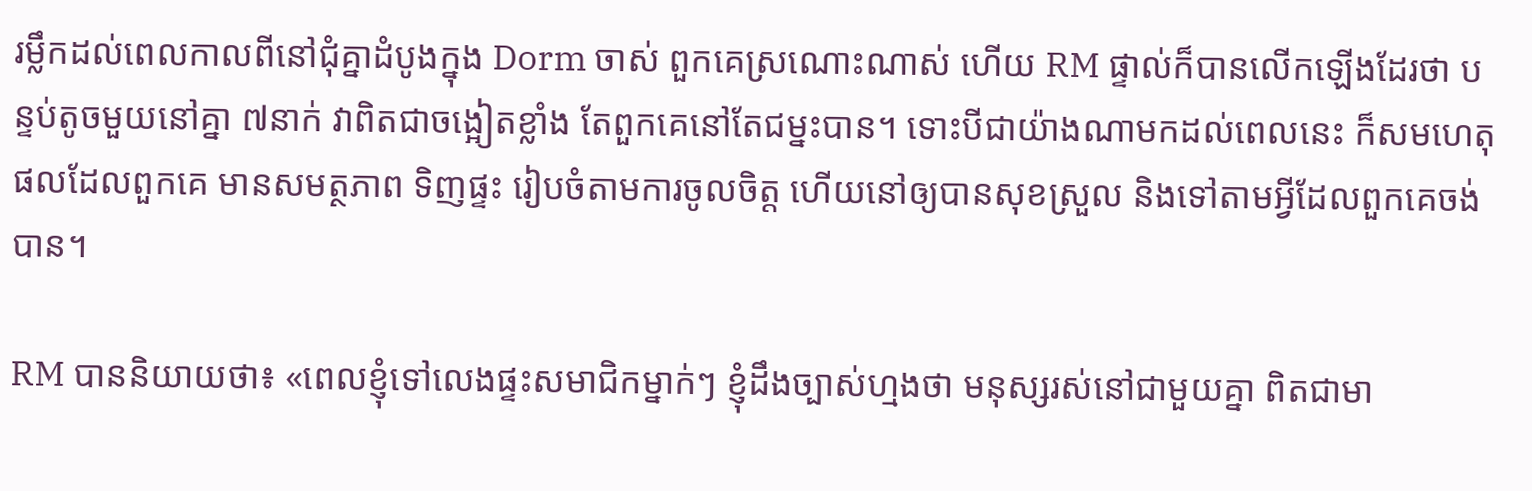រម្លឹកដល់ពេលកាលពីនៅជុំគ្នាដំបូងក្នុង Dorm ចាស់ ពួកគេស្រណោះណាស់ ហើយ RM ផ្ទាល់ក៏បានលើកឡើងដែរថា បន្ទប់តូចមួយនៅគ្នា ៧នាក់ វាពិតជាចង្អៀតខ្លាំង តែពួកគេនៅតែជម្នះបាន។ ទោះបីជាយ៉ាងណាមកដល់ពេលនេះ ក៏សមហេតុផលដែលពួកគេ មានសមត្ថភាព ទិញផ្ទះ រៀបចំតាមការចូលចិត្ត ហើយនៅឲ្យបានសុខស្រួល និងទៅតាមអ្វីដែលពួកគេចង់បាន។

RM បាននិយាយថា៖ «ពេលខ្ញុំទៅលេងផ្ទះសមាជិកម្នាក់ៗ ខ្ញុំដឹងច្បាស់ហ្មងថា មនុស្សរស់នៅជាមួយគ្នា ពិតជាមា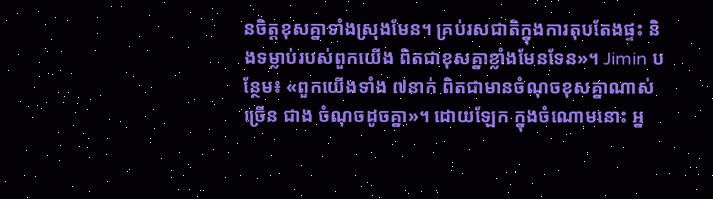នចិត្តខុសគ្នាទាំងស្រុងមែន។ គ្រប់រសជាតិក្នុងការតុបតែងផ្ទះ និងទម្លាប់របស់ពួកយើង ពិតជាខុសគ្នាខ្លាំងមែនទែន»។ Jimin បន្ថែម៖ «ពួកយើងទាំង ៧នាក់ ពិតជាមានចំណុចខុសគ្នាណាស់ច្រើន ជាង ចំណុចដូចគ្នា»។ ដោយឡែក ក្នុងចំណោមនោះ អ្ន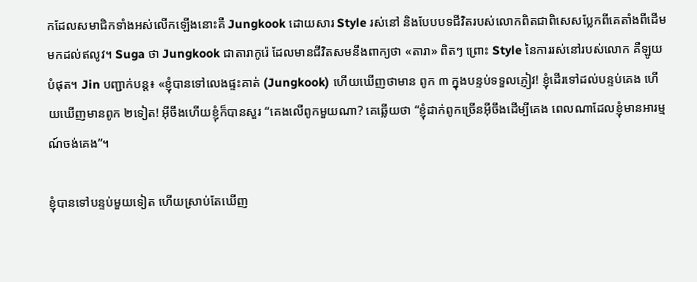កដែលសមាជិកទាំងអស់លើកឡើងនោះគឺ Jungkook ដោយសារ Style រស់នៅ និងបែបបទជីវិតរបស់លោកពិតជាពិសេសប្លែកពីគេតាំងពីដើម មកដល់ឥលូវ។ Suga ថា Jungkook ជាតារាកូរ៉េ ដែលមានជីវិតសមនឹងពាក្យថា «តារា» ពិតៗ ព្រោះ Style នៃការរស់នៅរបស់លោក គឺឡូយបំផុត។ Jin បញ្ជាក់បន្ត៖ «ខ្ញុំបានទៅលេងផ្ទះគាត់ (Jungkook) ហើយឃើញថាមាន ពូក ៣ ក្នុងបន្ទប់ទទួលភ្ញៀវ! ខ្ញុំដើរទៅដល់បន្ទប់គេង ហើយឃើញមានពូក ២ទៀត! អ៊ីចឹងហើយខ្ញុំក៏បានសួរ “គេងលើពូកមួយណា? គេឆ្លើយថា “ខ្ញុំដាក់ពូកច្រើនអ៊ីចឹងដើម្បីគេង ពេលណាដែលខ្ញុំមានអារម្មណ៍ចង់គេង”។

ខ្ញុំបានទៅបន្ទប់មួយទៀត ហើយស្រាប់តែឃើញ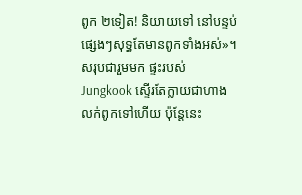ពូក ២ទៀត! និយាយទៅ នៅបន្ទប់ផ្សេងៗសុទ្ធតែមានពូកទាំងអស់»។ សរុបជារួមមក ផ្ទះរបស់ Jungkook ស្ទើរតែក្លាយជាហាងលក់ពូកទៅហើយ ប៉ុន្តែនេះ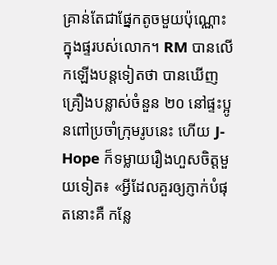គ្រាន់តែជាផ្នែកតូចមួយប៉ុណ្ណោះក្នុងផ្ទរបស់លោក។ RM បានលើកឡើងបន្តទៀតថា បានឃើញ គ្រឿងបន្លាស់ចំនួន ២០ នៅផ្ទះប្អូនពៅប្រចាំក្រុមរូបនេះ ហើយ J-Hope ក៏ទម្លាយរឿងហួសចិត្តមួយទៀត៖ «អ្វីដែលគួរឲ្យភ្ញាក់បំផុតនោះគឺ កន្លែ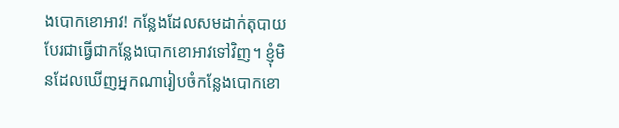ងបោកខោអាវ! កន្លែងដែលសមដាក់តុបាយ បែរជាធ្វើជាកន្លែងបោកខោអាវទៅវិញ។ ខ្ញុំមិនដែលឃើញអ្នកណារៀបចំកន្លែងបោកខោ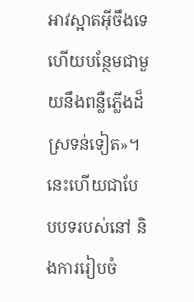អាវស្អាតអ៊ីចឹងទេ ហើយបន្ថែមជាមួយនឹងពន្លឺភ្លើងដ៏ស្រទន់ទៀត»។ នេះហើយជាបែបបទរបស់នៅ និងការរៀបចំ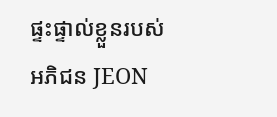ផ្ទះផ្ទាល់ខ្លួនរបស់ អភិជន JEON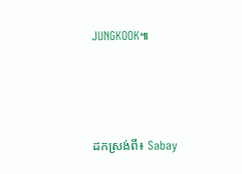JUNGKOOK៕





ដកស្រង់ពី៖ Sabay